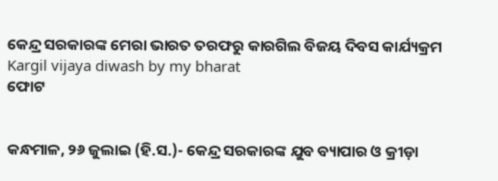କେନ୍ଦ୍ର ସରକାରଙ୍କ ମେରା ଭାରତ ତରଫରୁ କାରଗିଲ ବିଜୟ ଦିବସ କାର୍ଯ୍ୟକ୍ରମ
Kargil vijaya diwash by my bharat
ଫୋଟ


କନ୍ଧମାଳ, ୨୬ ଜୁଲାଇ (ହି.ସ.)- କେନ୍ଦ୍ର ସରକାରଙ୍କ ଯୁବ ବ୍ୟାପାର ଓ କ୍ରୀଡ଼ା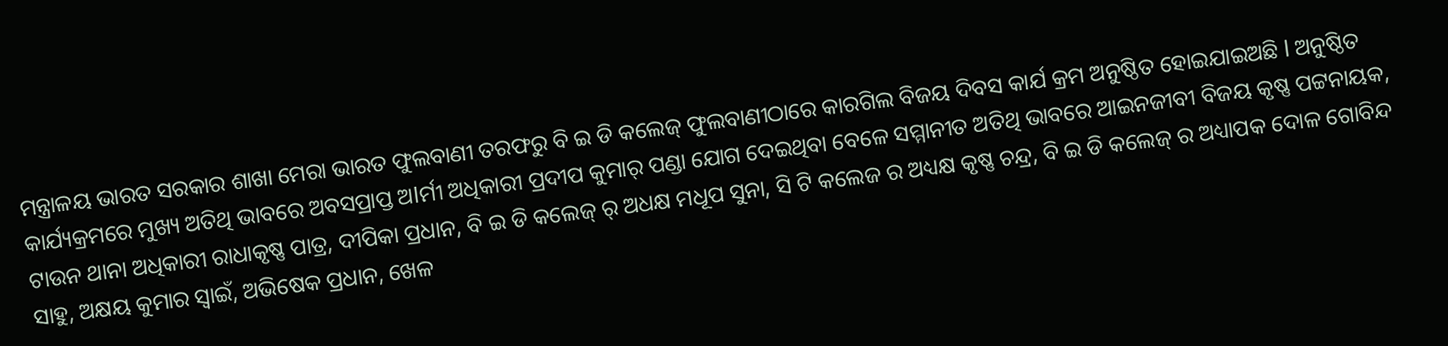ମନ୍ତ୍ରାଳୟ ଭାରତ ସରକାର ଶାଖା ମେରା ଭାରତ ଫୁଲବାଣୀ ତରଫରୁ ବି ଇ ଡି କଲେଜ୍ ଫୁଲବାଣୀଠାରେ କାରଗିଲ ବିଜୟ ଦିବସ କାର୍ଯ କ୍ରମ ଅନୁଷ୍ଠିତ ହୋଇଯାଇଅଛି l ଅନୁଷ୍ଠିତ କାର୍ଯ୍ୟକ୍ରମରେ ମୁଖ୍ୟ ଅତିଥି ଭାବରେ ଅବସପ୍ରାପ୍ତ ଅlର୍ମୀ ଅଧିକାରୀ ପ୍ରଦୀପ କୁମାର୍ ପଣ୍ଡା ଯୋଗ ଦେଇଥିବା ବେଳେ ସମ୍ମାନୀତ ଅତିଥି ଭାବରେ ଆଇନଜୀବୀ ବିଜୟ କୃଷ୍ଣ ପଟ୍ଟନାୟକ, ଟାଉନ ଥାନା ଅଧିକାରୀ ରାଧାକୃଷ୍ଣ ପାତ୍ର, ଦୀପିକା ପ୍ରଧାନ, ବି ଇ ଡି କଲେଜ୍ ର୍ ଅଧକ୍ଷ ମଧୂପ ସୁନା, ସି ଟି କଲେଜ ର ଅଧ୍ୟକ୍ଷ କୃଷ୍ଣ ଚନ୍ଦ୍ର, ବି ଇ ଡି କଲେଜ୍ ର ଅଧ୍ୟାପକ ଦୋଳ ଗୋବିନ୍ଦ ସାହୁ, ଅକ୍ଷୟ କୁମାର ସ୍ବାଇଁ, ଅଭିଷେକ ପ୍ରଧାନ, ଖେଳ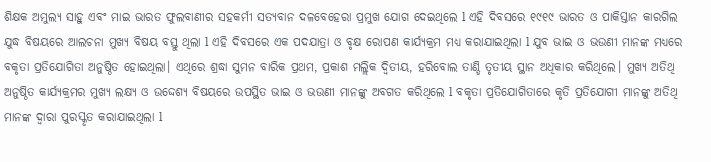ଶିକ୍ଷକ ଅମୁଲ୍ୟ ସାହୁ ଏବଂ ମାଇ ଭାରତ ଫୁଲବାଣୀର ସହକର୍ମୀ ସତ୍ୟବାନ ଦଳବେହେରା ପ୍ରମୁଖ ଯୋଗ ଦେଇଥିଲେ l ଏହି ଦିବସରେ ୧୯୧୯ ଭାରତ ଓ ପାକିସ୍ତାନ କାରଗିଲ ଯୁଦ୍ଧ ବିଷୟରେ ଆଲଚନା ମୁଖ୍ୟ ବିଷୟ ବସ୍ତୁ ଥିଲା l ଏହି ଦିବସରେ ଏକ ପଦଯାତ୍ରା ଓ ବୃକ୍ଷ ରୋପଣ କାର୍ଯ୍ୟକ୍ରମ ମଧ୍ୟ କରାଯାଇଥିଲା l ଯୁବ ଭାଇ ଓ ଭଉଣୀ ମାନଙ୍କ ମଧ୍ୟରେ ବକୃତା ପ୍ରତିଯୋଗିତା ଅନୁଷ୍ଠିତ ହୋଇଥିଲା। ଏଥିରେ ଶ୍ରଦ୍ଧା ସୁମନ ବାରିକ ପ୍ରଥମ, ପ୍ରକାଶ ମଲ୍ଲିକ ଦ୍ୱିତୀୟ, ହରିବୋଲ ତାଣ୍ଡି ତୃତୀୟ ସ୍ଥାନ ଅଧିକାର କରିଥିଲେ। ମୁଖ୍ୟ ଅତିଥି ଅନୁଷ୍ଠିତ କାର୍ଯ୍ୟକ୍ରମର ମୁଖ୍ୟ ଲକ୍ଷ୍ୟ ଓ ଉଦ୍ଦେଶ୍ୟ ବିଷୟରେ ଉପସ୍ଥିତ ଭାଇ ଓ ଭଉଣୀ ମାନଙ୍କୁ ଅବଗତ କରିଥିଲେ l ବକୃତା ପ୍ରତିଯୋଗିତାରେ କୃତି ପ୍ରତିଯୋଗୀ ମାନଙ୍କୁ ଅତିଥି ମାନଙ୍କ ଦ୍ଵାରା ପୁରସ୍କୃତ କରାଯାଇଥିଲା l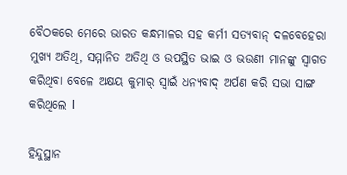ବୈଠକରେ ମେରେ ଭାରତ କନ୍ଧମାଳର ସହ କର୍ମୀ ସତ୍ୟବାନ୍ ଦଳବେହେରା ମୁଖ୍ୟ ଅତିଥି, ସମ୍ମାନିତ ଅତିଥି ଓ ଉପସ୍ଥିତ ଭାଇ ଓ ଭଉଣୀ ମାନଙ୍କୁ ସ୍ଵାଗତ କରିଥିବା ବେଳେ ଅକ୍ଷୟ କୁମାର୍ ସ୍ୱାଇଁ ଧନ୍ୟବାଦ୍ ଅର୍ପଣ କରି ସଭା ସାଙ୍ଗ କରିଥିଲେ l

ହିନ୍ଦୁସ୍ଥାନ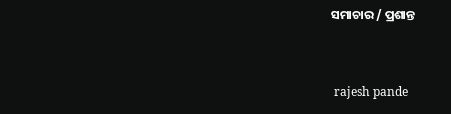ସମାଚାର / ପ୍ରଶାନ୍ତ


 rajesh pande